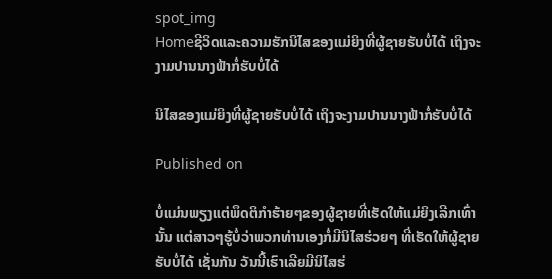spot_img
Homeຊີວິດແລະຄວາມຮັກນິໄສຂອງແມ່ຍິງທີ່ຜູ້ຊາຍຮັບບໍ່ໄດ້ ເຖິງຈະງາມປານນາງຟ້າກໍ່ຮັບບໍ່ໄດ້

ນິໄສຂອງແມ່ຍິງທີ່ຜູ້ຊາຍຮັບບໍ່ໄດ້ ເຖິງຈະງາມປານນາງຟ້າກໍ່ຮັບບໍ່ໄດ້

Published on

ບໍ່ແມ່ນພຽງແຕ່ພຶດຕິກຳຮ້າຍໆຂອງຜູ້ຊາຍທີ່ເຮັດໃຫ້ແມ່ຍິງເລີກເທົ່ານັ້ນ ແຕ່ສາວໆຮູ້ບໍ່ວ່າພວກທ່ານເອງກໍ່ມີນິໄສຮ່ວຍໆ ທີ່ເຮັດໃຫ້ຜູ້ຊາຍຮັບບໍ່ໄດ້ ເຊັ່ນກັນ ວັນນີ້ເຮົາເລີຍມີນິໄສຮ່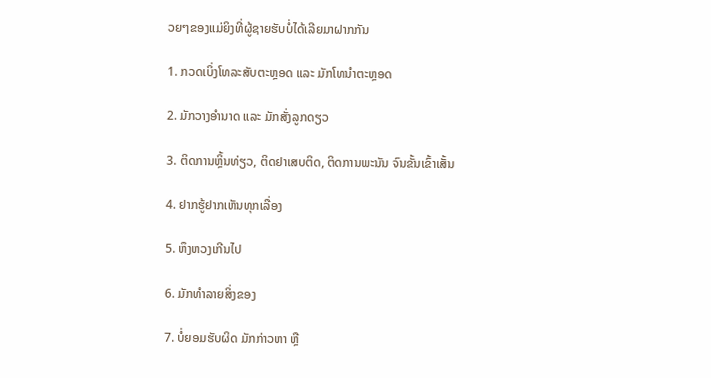ວຍໆຂອງແມ່ຍິງທີ່ຜູ້ຊາຍຮັບບໍ່ໄດ້ເລີຍມາຝາກກັນ

1. ກວດເບິ່ງໂທລະສັບຕະຫຼອດ ແລະ ມັກໂທນຳຕະຫຼອດ

2. ມັກວາງອຳນາດ ແລະ ມັກສັ່ງລູກດຽວ

3. ຕິດການຫຼິ້ນທ່ຽວ, ຕິດຢາເສບຕິດ, ຕິດການພະນັນ ຈົນຂັ້ນເຂົ້າເສັ້ນ

4. ຢາກຮູ້ຢາກເຫັນທຸກເລື່ອງ

5. ຫຶງຫວງເກີນໄປ

6. ມັກທຳລາຍສິ່ງຂອງ

7. ບໍ່ຍອມຮັບຜິດ ມັກກ່າວຫາ ຫຼື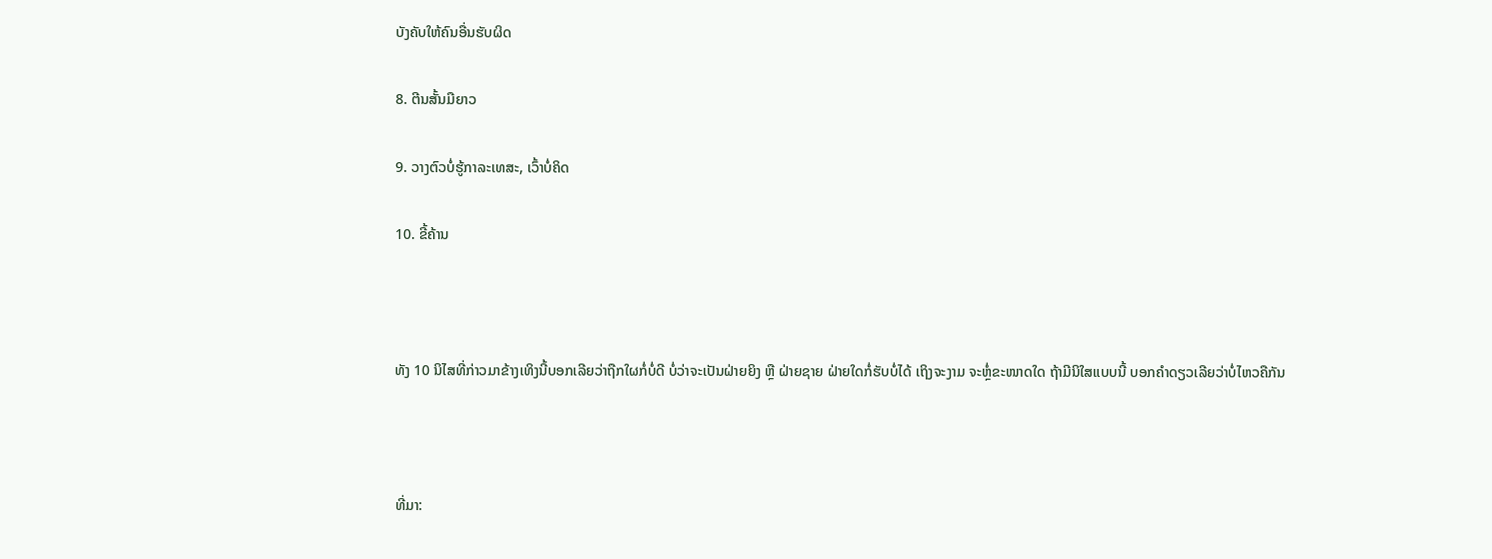ບັງຄັບໃຫ້ຄົນອື່ນຮັບຜິດ

8. ຕີນສັ້ນມືຍາວ

9. ວາງຕົວບໍ່ຮູ້ກາລະເທສະ, ເວົ້າບໍ່ຄິດ

10. ຂີ້ຄ້ານ



ທັງ 10 ນິໄສທີ່ກ່າວມາຂ້າງເທິງນີ້ບອກເລີຍວ່າຖືກໃຜກໍ່ບໍ່ດີ ບໍ່ວ່າຈະເປັນຝ່າຍຍິງ ຫຼື ຝ່າຍຊາຍ ຝ່າຍໃດກໍ່ຮັບບໍ່ໄດ້ ເຖິງຈະງາມ ຈະຫຼໍ່ຂະໜາດໃດ ຖ້າມີນິໃສແບບນີ້ ບອກຄຳດຽວເລີຍວ່າບໍ່ໄຫວຄືກັນ



ທີ່ມາ: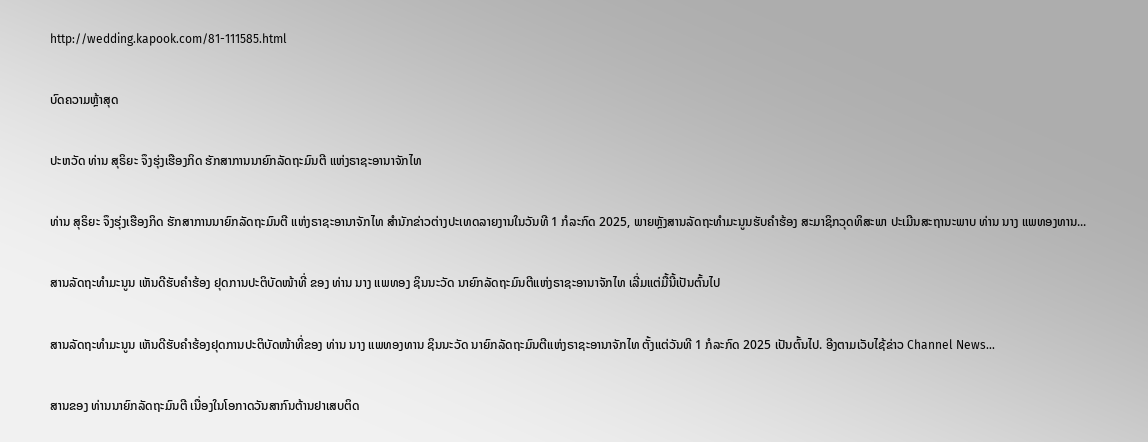http://wedding.kapook.com/81-111585.html

ບົດຄວາມຫຼ້າສຸດ

ປະຫວັດ ທ່ານ ສຸຣິຍະ ຈຶງຮຸ່ງເຮືອງກິດ ຮັກສາການນາຍົກລັດຖະມົນຕີ ແຫ່ງຣາຊະອານາຈັກໄທ

ທ່ານ ສຸຣິຍະ ຈຶງຮຸ່ງເຮືອງກິດ ຮັກສາການນາຍົກລັດຖະມົນຕີ ແຫ່ງຣາຊະອານາຈັກໄທ ສຳນັກຂ່າວຕ່າງປະເທດລາຍງານໃນວັນທີ 1 ກໍລະກົດ 2025, ພາຍຫຼັງສານລັດຖະທຳມະນູນຮັບຄຳຮ້ອງ ສະມາຊິກວຸດທິສະພາ ປະເມີນສະຖານະພາບ ທ່ານ ນາງ ແພທອງທານ...

ສານລັດຖະທຳມະນູນ ເຫັນດີຮັບຄຳຮ້ອງ ຢຸດການປະຕິບັດໜ້າທີ່ ຂອງ ທ່ານ ນາງ ແພທອງ ຊິນນະວັດ ນາຍົກລັດຖະມົນຕີແຫ່ງຣາຊະອານາຈັກໄທ ເລີ່ມແຕ່ມື້ນີ້ເປັນຕົ້ນໄປ

ສານລັດຖະທຳມະນູນ ເຫັນດີຮັບຄຳຮ້ອງຢຸດການປະຕິບັດໜ້າທີ່ຂອງ ທ່ານ ນາງ ແພທອງທານ ຊິນນະວັດ ນາຍົກລັດຖະມົນຕີແຫ່ງຣາຊະອານາຈັກໄທ ຕັ້ງແຕ່ວັນທີ 1 ກໍລະກົດ 2025 ເປັນຕົ້ນໄປ. ອີງຕາມເວັບໄຊ້ຂ່າວ Channel News...

ສານຂອງ ທ່ານນາຍົກລັດຖະມົນຕີ ເນື່ອງໃນໂອກາດວັນສາກົນຕ້ານຢາເສບຕິດ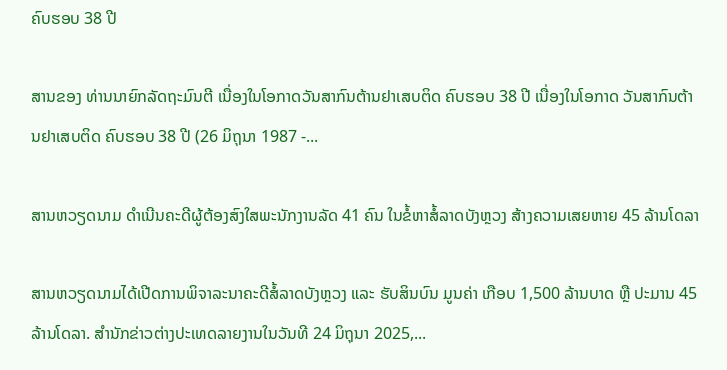ຄົບຮອບ 38 ປີ

ສານຂອງ ທ່ານນາຍົກລັດຖະມົນຕີ ເນື່ອງໃນໂອກາດວັນສາກົນຕ້ານຢາເສບຕິດ ຄົບຮອບ 38 ປີ ເນື່ອງໃນໂອກາດ ວັນສາກົນຕ້ານຢາເສບຕິດ ຄົບຮອບ 38 ປີ (26 ມິຖຸນາ 1987 -...

ສານຫວຽດນາມ ດຳເນີນຄະດີຜູ້ຕ້ອງສົງໃສພະນັກງານລັດ 41 ຄົນ ໃນຂໍ້ຫາສໍ້ລາດບັງຫຼວງ ສ້າງຄວາມເສຍຫາຍ 45 ລ້ານໂດລາ

ສານຫວຽດນາມໄດ້ເປີດການພິຈາລະນາຄະດີສໍ້ລາດບັງຫຼວງ ແລະ ຮັບສິນບົນ ມູນຄ່າ ເກືອບ 1,500 ລ້ານບາດ ຫຼື ປະມານ 45 ລ້ານໂດລາ. ສຳນັກຂ່າວຕ່າງປະເທດລາຍງານໃນວັນທີ 24 ມິຖຸນາ 2025,...